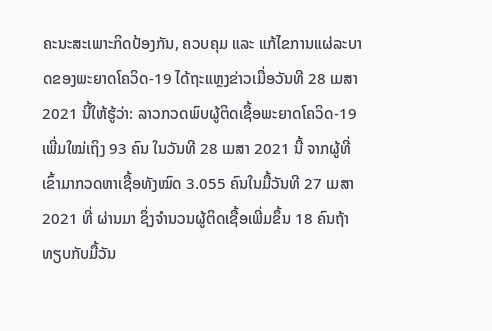ຄະນະສະເພາະກິດປ້ອງກັນ, ຄວບຄຸມ ແລະ ແກ້ໄຂການແຜ່ລະບາດຂອງພະຍາດໂຄວິດ-19 ໄດ້ຖະແຫຼງຂ່າວເມື່ອວັນທີ 28 ເມສາ 2021 ນີ້ໃຫ້ຮູ້ວ່າ: ລາວກວດພົບຜູ້ຕິດເຊື້ອພະຍາດໂຄວິດ-19 ເພີ່ມໃໝ່ເຖິງ 93 ຄົນ ໃນວັນທີ 28 ເມສາ 2021 ນີ້ ຈາກຜູ້ທີ່ເຂົ້າມາກວດຫາເຊື້ອທັງໝົດ 3.055 ຄົນໃນມື້ວັນທີ 27 ເມສາ 2021 ທີ່ ຜ່ານມາ ຊຶ່ງຈໍານວນຜູ້ຕິດເຊື້ອເພີ່ມຂຶ້ນ 18 ຄົນຖ້າທຽບກັບມື້ວັນ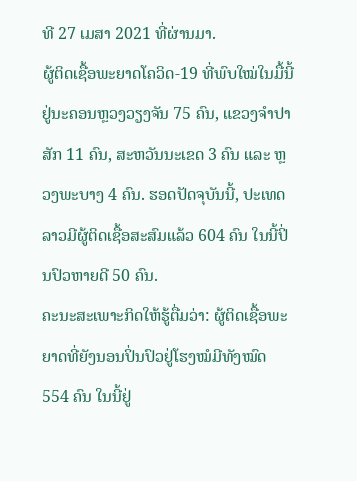ທີ 27 ເມສາ 2021 ທີ່ຜ່ານມາ.
ຜູ້ຕິດເຊື້ອພະຍາດໂຄວິດ-19 ທີ່ພົບໃໝ່ໃນມື້ນີ້ຢູ່ນະຄອນຫຼວງວຽງຈັນ 75 ຄົນ, ແຂວງຈໍາປາສັກ 11 ຄົນ, ສະຫວັນນະເຂດ 3 ຄົນ ແລະ ຫຼວງພະບາງ 4 ຄົນ. ຮອດປັດຈຸບັນນີ້, ປະເທດລາວມີຜູ້ຕິດເຊື້ອສະສົມແລ້ວ 604 ຄົນ ໃນນີ້ປິ່ນປົວຫາຍດີ 50 ຄົນ.
ຄະນະສະເພາະກິດໃຫ້ຮູ້ຕື່ມວ່າ: ຜູ້ຕິດເຊື້ອພະຍາດທີ່ຍັງນອນປິ່ນປົວຢູ່ໂຮງໝໍມີທັງໝົດ 554 ຄົນ ໃນນີ້ຢູ່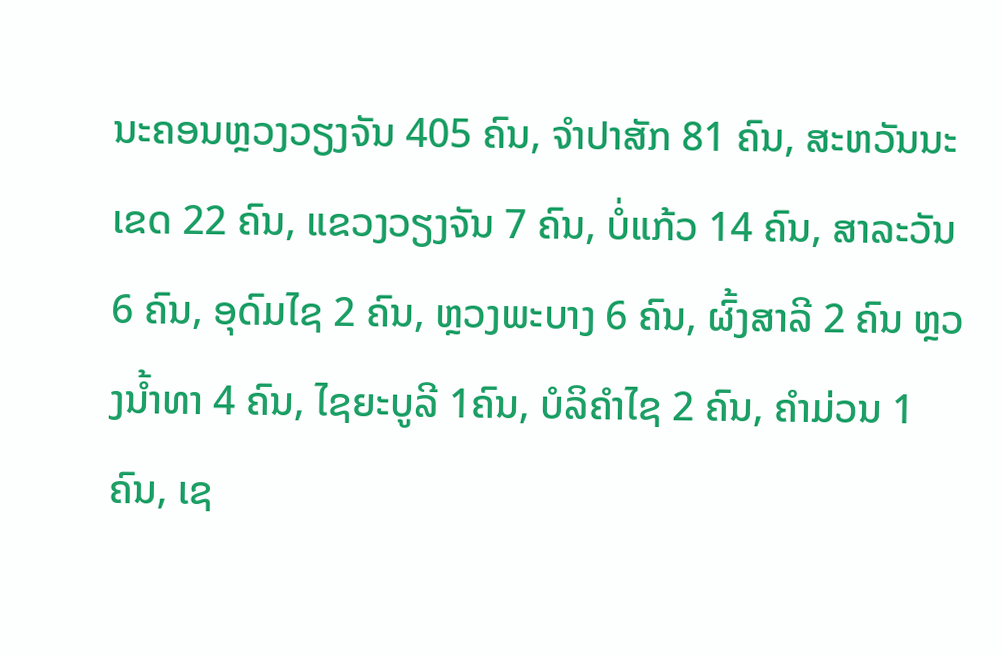ນະຄອນຫຼວງວຽງຈັນ 405 ຄົນ, ຈໍາປາສັກ 81 ຄົນ, ສະຫວັນນະເຂດ 22 ຄົນ, ແຂວງວຽງຈັນ 7 ຄົນ, ບໍ່ແກ້ວ 14 ຄົນ, ສາລະວັນ 6 ຄົນ, ອຸດົມໄຊ 2 ຄົນ, ຫຼວງພະບາງ 6 ຄົນ, ຜົ້ງສາລີ 2 ຄົນ ຫຼວງນໍ້າທາ 4 ຄົນ, ໄຊຍະບູລີ 1ຄົນ, ບໍລິຄໍາໄຊ 2 ຄົນ, ຄໍາມ່ວນ 1 ຄົນ, ເຊ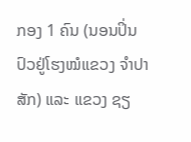ກອງ 1 ຄົນ (ນອນປິ່ນປົວຢູ່ໂຮງໝໍແຂວງ ຈໍາປາສັກ) ແລະ ແຂວງ ຊຽ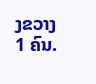ງຂວາງ 1 ຄົນ.